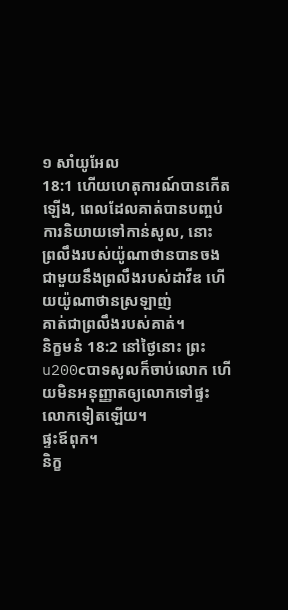១ សាំយូអែល
18:1 ហើយហេតុការណ៍បានកើតឡើង, ពេលដែលគាត់បានបញ្ចប់ការនិយាយទៅកាន់សូល, នោះ
ព្រលឹងរបស់យ៉ូណាថានបានចងជាមួយនឹងព្រលឹងរបស់ដាវីឌ ហើយយ៉ូណាថានស្រឡាញ់
គាត់ជាព្រលឹងរបស់គាត់។
និក្ខមនំ 18:2 នៅថ្ងៃនោះ ព្រះu200cបាទសូលក៏ចាប់លោក ហើយមិនអនុញ្ញាតឲ្យលោកទៅផ្ទះលោកទៀតឡើយ។
ផ្ទះឪពុក។
និក្ខ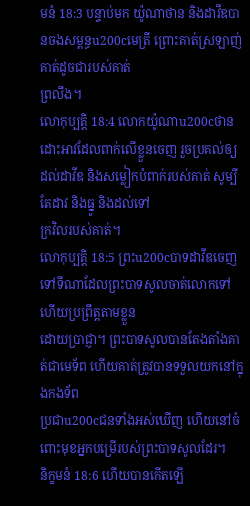មនំ 18:3 បន្ទាប់មក យ៉ូណាថាន និងដាវីឌបានចងសម្ពន្ធu200cមេត្រី ព្រោះគាត់ស្រឡាញ់គាត់ដូចជារបស់គាត់
ព្រលឹង។
លោកុប្បត្តិ 18:4 លោកយ៉ូណាu200cថានដោះអាវដែលពាក់លើខ្លួនចេញ រួចប្រគល់ឲ្យ
ដល់ដាវីឌ និងសម្លៀកបំពាក់របស់គាត់ សូម្បីតែដាវ និងធ្នូ និងដល់ទៅ
ក្រវិលរបស់គាត់។
លោកុប្បត្តិ 18:5 ព្រះu200cបាទដាវីឌចេញទៅទីណាដែលព្រះបាទសូលចាត់លោកទៅ ហើយប្រព្រឹត្តតាមខ្លួន
ដោយប្រាជ្ញា។ ព្រះបាទសូលបានតែងតាំងគាត់ជាមេទ័ព ហើយគាត់ត្រូវបានទទួលយកនៅក្នុងកងទ័ព
ប្រជាu200cជនទាំងអស់ឃើញ ហើយនៅចំពោះមុខអ្នកបម្រើរបស់ព្រះបាទសូលដែរ។
និក្ខមនំ 18:6 ហើយបានកើតឡើ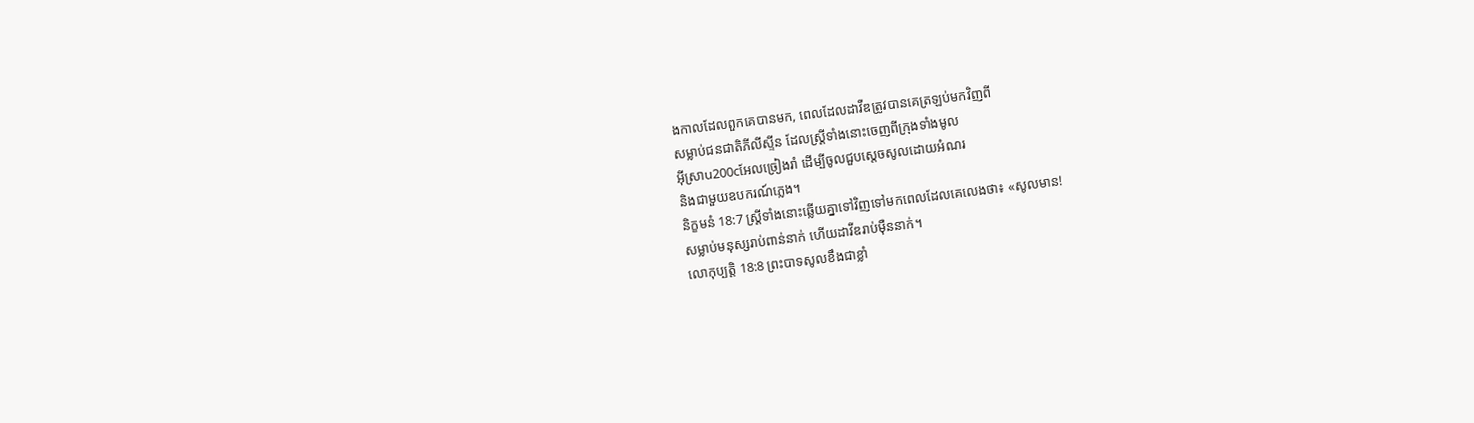ងកាលដែលពួកគេបានមក, ពេលដែលដាវីឌត្រូវបានគេត្រឡប់មកវិញពី
សម្លាប់ជនជាតិភីលីស្ទីន ដែលស្ត្រីទាំងនោះចេញពីក្រុងទាំងមូល
អ៊ីស្រាu200cអែលច្រៀងរាំ ដើម្បីចូលជួបស្តេចសូលដោយអំណរ
និងជាមួយឧបករណ៍ភ្លេង។
និក្ខមនំ 18:7 ស្ត្រីទាំងនោះឆ្លើយគ្នាទៅវិញទៅមកពេលដែលគេលេងថា៖ «សូលមាន!
សម្លាប់មនុស្សរាប់ពាន់នាក់ ហើយដាវីឌរាប់ម៉ឺននាក់។
លោកុប្បត្តិ 18:8 ព្រះបាទសូលខឹងជាខ្លាំ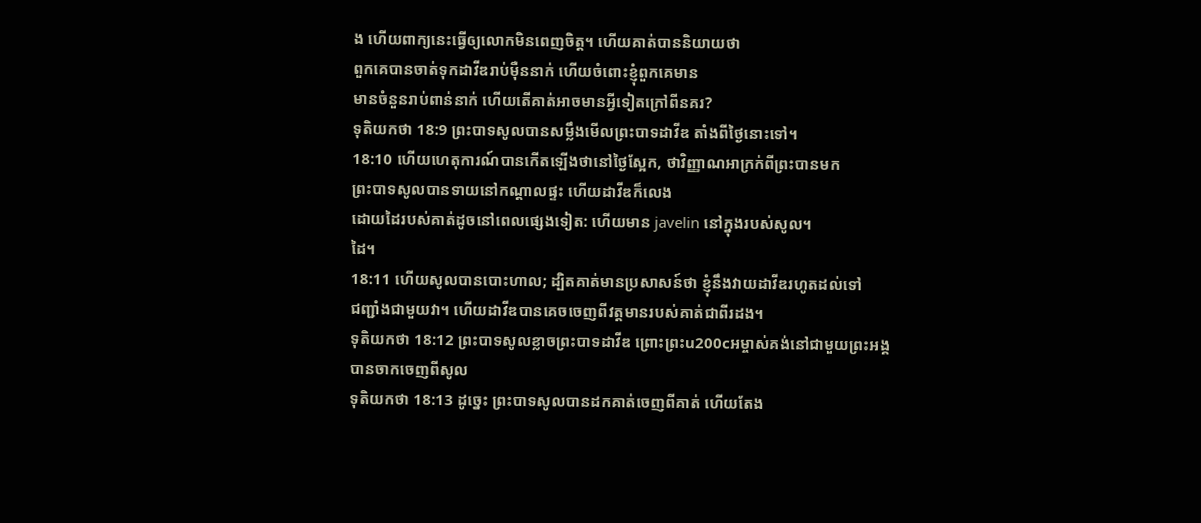ង ហើយពាក្យនេះធ្វើឲ្យលោកមិនពេញចិត្ត។ ហើយគាត់បាននិយាយថា
ពួកគេបានចាត់ទុកដាវីឌរាប់ម៉ឺននាក់ ហើយចំពោះខ្ញុំពួកគេមាន
មានចំនួនរាប់ពាន់នាក់ ហើយតើគាត់អាចមានអ្វីទៀតក្រៅពីនគរ?
ទុតិយកថា 18:9 ព្រះបាទសូលបានសម្លឹងមើលព្រះបាទដាវីឌ តាំងពីថ្ងៃនោះទៅ។
18:10 ហើយហេតុការណ៍បានកើតឡើងថានៅថ្ងៃស្អែក, ថាវិញ្ញាណអាក្រក់ពីព្រះបានមក
ព្រះបាទសូលបានទាយនៅកណ្ដាលផ្ទះ ហើយដាវីឌក៏លេង
ដោយដៃរបស់គាត់ដូចនៅពេលផ្សេងទៀត: ហើយមាន javelin នៅក្នុងរបស់សូល។
ដៃ។
18:11 ហើយសូលបានបោះហាល; ដ្បិតគាត់មានប្រសាសន៍ថា ខ្ញុំនឹងវាយដាវីឌរហូតដល់ទៅ
ជញ្ជាំងជាមួយវា។ ហើយដាវីឌបានគេចចេញពីវត្តមានរបស់គាត់ជាពីរដង។
ទុតិយកថា 18:12 ព្រះបាទសូលខ្លាចព្រះបាទដាវីឌ ព្រោះព្រះu200cអម្ចាស់គង់នៅជាមួយព្រះអង្គ
បានចាកចេញពីសូល
ទុតិយកថា 18:13 ដូច្នេះ ព្រះបាទសូលបានដកគាត់ចេញពីគាត់ ហើយតែង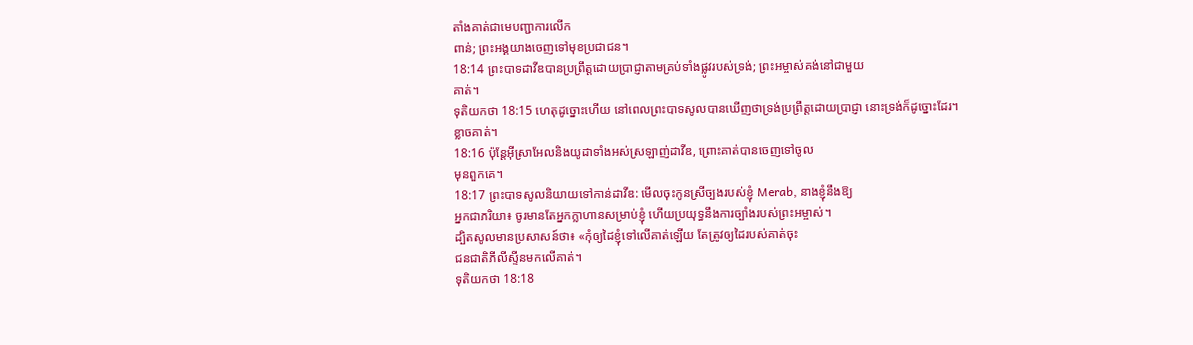តាំងគាត់ជាមេបញ្ជាការលើក
ពាន់; ព្រះអង្គយាងចេញទៅមុខប្រជាជន។
18:14 ព្រះបាទដាវីឌបានប្រព្រឹត្តដោយប្រាជ្ញាតាមគ្រប់ទាំងផ្លូវរបស់ទ្រង់; ព្រះអម្ចាស់គង់នៅជាមួយ
គាត់។
ទុតិយកថា 18:15 ហេតុដូច្នោះហើយ នៅពេលព្រះបាទសូលបានឃើញថាទ្រង់ប្រព្រឹត្តដោយប្រាជ្ញា នោះទ្រង់ក៏ដូច្នោះដែរ។
ខ្លាចគាត់។
18:16 ប៉ុន្តែអ៊ីស្រាអែលនិងយូដាទាំងអស់ស្រឡាញ់ដាវីឌ, ព្រោះគាត់បានចេញទៅចូល
មុនពួកគេ។
18:17 ព្រះបាទសូលនិយាយទៅកាន់ដាវីឌ: មើលចុះកូនស្រីច្បងរបស់ខ្ញុំ Merab, នាងខ្ញុំនឹងឱ្យ
អ្នកជាភរិយា៖ ចូរមានតែអ្នកក្លាហានសម្រាប់ខ្ញុំ ហើយប្រយុទ្ធនឹងការច្បាំងរបស់ព្រះអម្ចាស់។
ដ្បិតសូលមានប្រសាសន៍ថា៖ «កុំឲ្យដៃខ្ញុំទៅលើគាត់ឡើយ តែត្រូវឲ្យដៃរបស់គាត់ចុះ
ជនជាតិភីលីស្ទីនមកលើគាត់។
ទុតិយកថា 18:18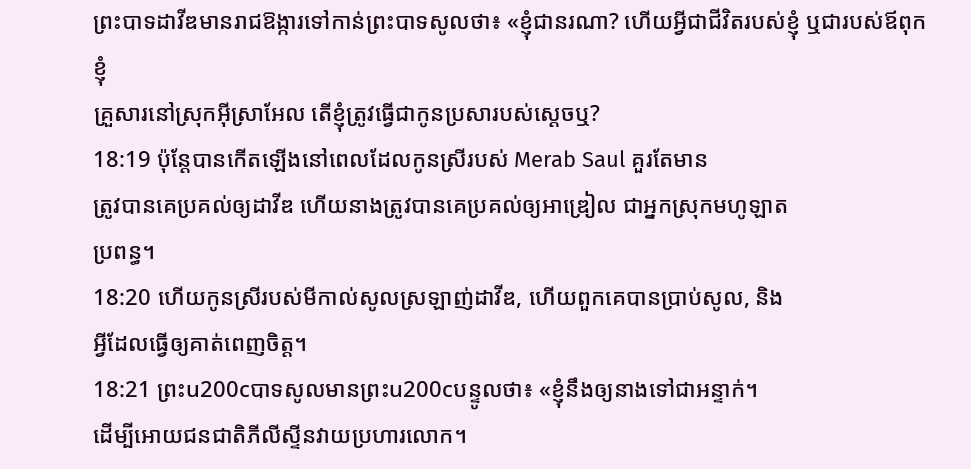ព្រះបាទដាវីឌមានរាជឱង្ការទៅកាន់ព្រះបាទសូលថា៖ «ខ្ញុំជានរណា? ហើយអ្វីជាជីវិតរបស់ខ្ញុំ ឬជារបស់ឪពុកខ្ញុំ
គ្រួសារនៅស្រុកអ៊ីស្រាអែល តើខ្ញុំត្រូវធ្វើជាកូនប្រសារបស់ស្ដេចឬ?
18:19 ប៉ុន្តែបានកើតឡើងនៅពេលដែលកូនស្រីរបស់ Merab Saul គួរតែមាន
ត្រូវបានគេប្រគល់ឲ្យដាវីឌ ហើយនាងត្រូវបានគេប្រគល់ឲ្យអាឌ្រៀល ជាអ្នកស្រុកមហូឡាត
ប្រពន្ធ។
18:20 ហើយកូនស្រីរបស់មីកាល់សូលស្រឡាញ់ដាវីឌ, ហើយពួកគេបានប្រាប់សូល, និង
អ្វីដែលធ្វើឲ្យគាត់ពេញចិត្ត។
18:21 ព្រះu200cបាទសូលមានព្រះu200cបន្ទូលថា៖ «ខ្ញុំនឹងឲ្យនាងទៅជាអន្ទាក់។
ដើម្បីអោយជនជាតិភីលីស្ទីនវាយប្រហារលោក។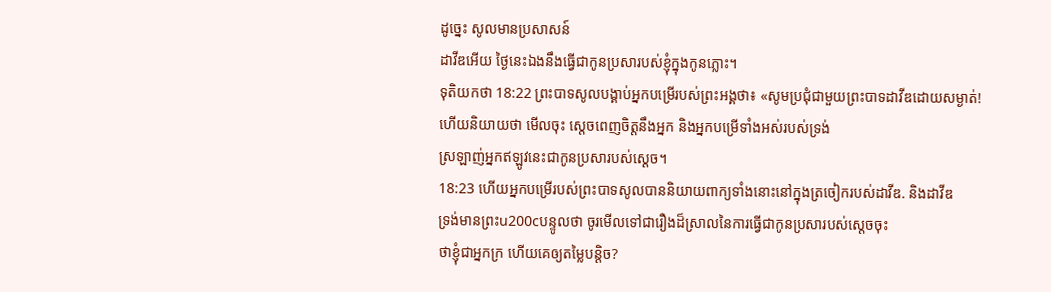ដូច្នេះ សូលមានប្រសាសន៍
ដាវីឌអើយ ថ្ងៃនេះឯងនឹងធ្វើជាកូនប្រសារបស់ខ្ញុំក្នុងកូនភ្លោះ។
ទុតិយកថា 18:22 ព្រះបាទសូលបង្គាប់អ្នកបម្រើរបស់ព្រះអង្គថា៖ «សូមប្រជុំជាមួយព្រះបាទដាវីឌដោយសម្ងាត់!
ហើយនិយាយថា មើលចុះ ស្តេចពេញចិត្តនឹងអ្នក និងអ្នកបម្រើទាំងអស់របស់ទ្រង់
ស្រឡាញ់អ្នកឥឡូវនេះជាកូនប្រសារបស់ស្ដេច។
18:23 ហើយអ្នកបម្រើរបស់ព្រះបាទសូលបាននិយាយពាក្យទាំងនោះនៅក្នុងត្រចៀករបស់ដាវីឌ. និងដាវីឌ
ទ្រង់មានព្រះu200cបន្ទូលថា ចូរមើលទៅជារឿងដ៏ស្រាលនៃការធ្វើជាកូនប្រសារបស់ស្តេចចុះ
ថាខ្ញុំជាអ្នកក្រ ហើយគេឲ្យតម្លៃបន្តិច?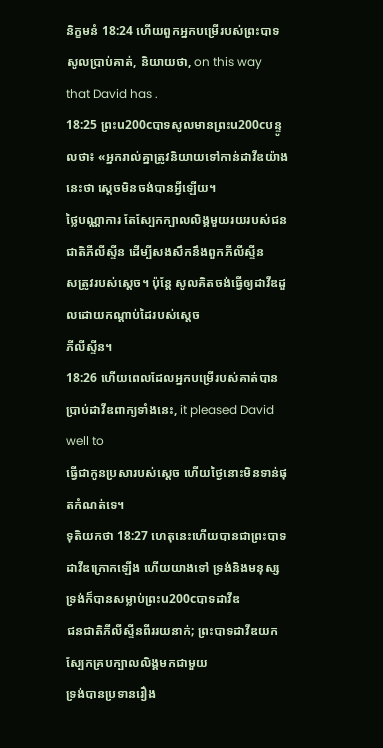និក្ខមនំ 18:24 ហើយពួកអ្នកបម្រើរបស់ព្រះបាទសូលប្រាប់គាត់, និយាយថា, on this way that David has .
18:25 ព្រះu200cបាទសូលមានព្រះu200cបន្ទូលថា៖ «អ្នករាល់គ្នាត្រូវនិយាយទៅកាន់ដាវីឌយ៉ាងនេះថា ស្ដេចមិនចង់បានអ្វីឡើយ។
ថ្លៃបណ្ណាការ តែស្បែកក្បាលលិង្គមួយរយរបស់ជនជាតិភីលីស្ទីន ដើម្បីសងសឹកនឹងពួកភីលីស្ទីន
សត្រូវរបស់ស្តេច។ ប៉ុន្តែ សូលគិតចង់ធ្វើឲ្យដាវីឌដួលដោយកណ្តាប់ដៃរបស់ស្ដេច
ភីលីស្ទីន។
18:26 ហើយពេលដែលអ្នកបម្រើរបស់គាត់បានប្រាប់ដាវីឌពាក្យទាំងនេះ, it pleased David well to
ធ្វើជាកូនប្រសារបស់ស្ដេច ហើយថ្ងៃនោះមិនទាន់ផុតកំណត់ទេ។
ទុតិយកថា 18:27 ហេតុនេះហើយបានជាព្រះបាទដាវីឌក្រោកឡើង ហើយយាងទៅ ទ្រង់និងមនុស្សទ្រង់ក៏បានសម្លាប់ព្រះu200cបាទដាវីឌ
ជនជាតិភីលីស្ទីនពីររយនាក់; ព្រះបាទដាវីឌយកស្បែកគ្របក្បាលលិង្គមកជាមួយ
ទ្រង់បានប្រទានរឿង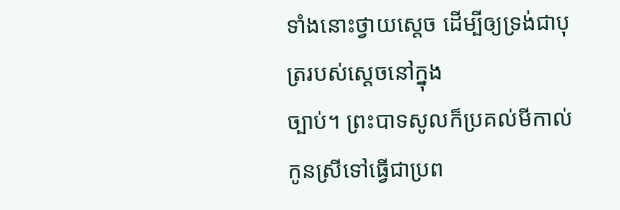ទាំងនោះថ្វាយស្តេច ដើម្បីឲ្យទ្រង់ជាបុត្ររបស់ស្តេចនៅក្នុង
ច្បាប់។ ព្រះបាទសូលក៏ប្រគល់មីកាល់កូនស្រីទៅធ្វើជាប្រព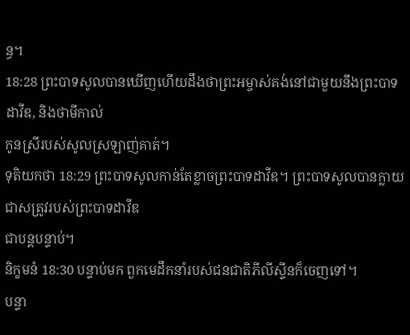ន្ធ។
18:28 ព្រះបាទសូលបានឃើញហើយដឹងថាព្រះអម្ចាស់គង់នៅជាមួយនឹងព្រះបាទដាវីឌ, និងថាមីកាល់
កូនស្រីរបស់សូលស្រឡាញ់គាត់។
ទុតិយកថា 18:29 ព្រះបាទសូលកាន់តែខ្លាចព្រះបាទដាវីឌ។ ព្រះបាទសូលបានក្លាយជាសត្រូវរបស់ព្រះបាទដាវីឌ
ជាបន្តបន្ទាប់។
និក្ខមនំ 18:30 បន្ទាប់មក ពួកមេដឹកនាំរបស់ជនជាតិភីលីស្ទីនក៏ចេញទៅ។
បន្ទា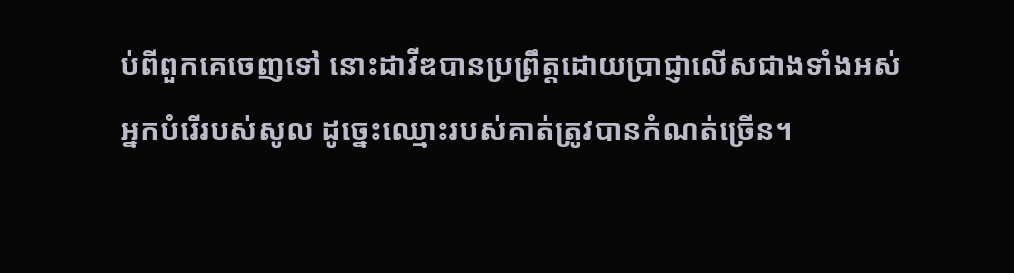ប់ពីពួកគេចេញទៅ នោះដាវីឌបានប្រព្រឹត្តដោយប្រាជ្ញាលើសជាងទាំងអស់
អ្នកបំរើរបស់សូល ដូច្នេះឈ្មោះរបស់គាត់ត្រូវបានកំណត់ច្រើន។